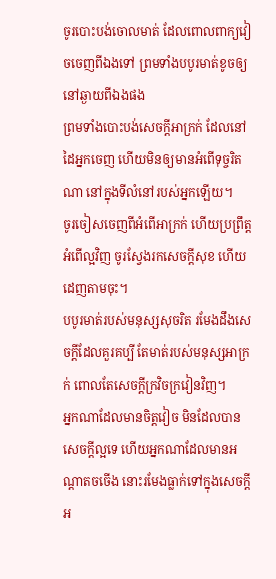ចូរបោះបង់ចោលមាត់ ដែលពោលពាក្យវៀចចេញពីឯងទៅ ព្រមទាំងបបូរមាត់ខូចឲ្យនៅឆ្ងាយពីឯងផង
ព្រមទាំងបោះបង់សេចក្ដីអាក្រក់ ដែលនៅដៃអ្នកចេញ ហើយមិនឲ្យមានអំពើទុច្ចរិតណា នៅក្នុងទីលំនៅរបស់អ្នកឡើយ។
ចូរចៀសចេញពីអំពើអាក្រក់ ហើយប្រព្រឹត្តអំពើល្អវិញ ចូរស្វែងរកសេចក្ដីសុខ ហើយដេញតាមចុះ។
បបូរមាត់របស់មនុស្សសុចរិត រមែងដឹងសេចក្ដីដែលគួរគប្បី តែមាត់របស់មនុស្សអាក្រក់ ពោលតែសេចក្ដីក្រវិចក្រវៀនវិញ។
អ្នកណាដែលមានចិត្តវៀច មិនដែលបានសេចក្ដីល្អទេ ហើយអ្នកណាដែលមានអណ្ដាតចចើង នោះរមែងធ្លាក់ទៅក្នុងសេចក្ដីអ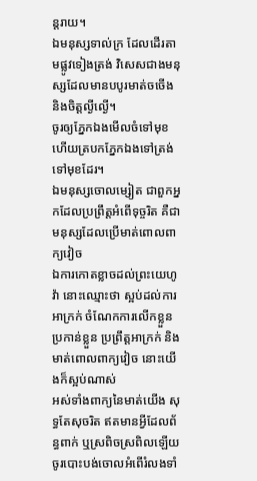ន្តរាយ។
ឯមនុស្សទាល់ក្រ ដែលដើរតាមផ្លូវទៀងត្រង់ វិសេសជាងមនុស្សដែលមានបបូរមាត់ចចើង និងចិត្តល្ងីល្ងើ។
ចូរឲ្យភ្នែកឯងមើលចំទៅមុខ ហើយត្របកភ្នែកឯងទៅត្រង់ទៅមុខដែរ។
ឯមនុស្សចោលម្សៀត ជាពួកអ្នកដែលប្រព្រឹត្តអំពើទុច្ចរិត គឺជាមនុស្សដែលប្រើមាត់ពោលពាក្យវៀច
ឯការកោតខ្លាចដល់ព្រះយេហូវ៉ា នោះឈ្មោះថា ស្អប់ដល់ការអាក្រក់ ចំណែកការលើកខ្លួន ប្រកាន់ខ្លួន ប្រព្រឹត្តអាក្រក់ និងមាត់ពោលពាក្យវៀច នោះយើងក៏ស្អប់ណាស់
អស់ទាំងពាក្យនៃមាត់យើង សុទ្ធតែសុចរិត ឥតមានអ្វីដែលព័ន្ធពាក់ ឬស្រពិចស្រពិលឡើយ
ចូរបោះបង់ចោលអំពើរំលងទាំ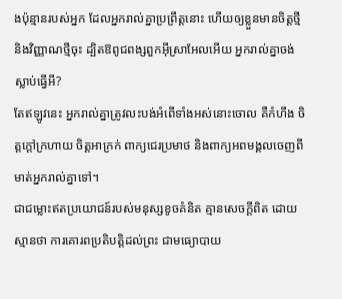ងប៉ុន្មានរបស់អ្នក ដែលអ្នករាល់គ្នាប្រព្រឹត្តនោះ ហើយឲ្យខ្លួនមានចិត្តថ្មី និងវិញ្ញាណថ្មីចុះ ដ្បិតឱពូជពង្សពួកអ៊ីស្រាអែលអើយ អ្នករាល់គ្នាចង់ស្លាប់ធ្វើអី?
តែឥឡូវនេះ អ្នករាល់គ្នាត្រូវលះបង់អំពើទាំងអស់នោះចោល គឺកំហឹង ចិត្តក្ដៅក្រហាយ ចិត្តអាក្រក់ ពាក្យជេរប្រមាថ និងពាក្យអពមង្គលចេញពីមាត់អ្នករាល់គ្នាទៅ។
ជាជម្លោះឥតប្រយោជន៍របស់មនុស្សខូចគំនិត គ្មានសេចក្ដីពិត ដោយស្មានថា ការគោរពប្រតិបត្តិដល់ព្រះ ជាមធ្យោបាយ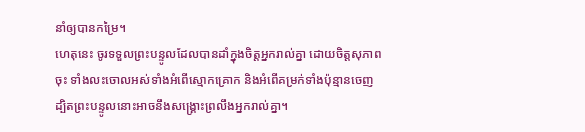នាំឲ្យបានកម្រៃ។
ហេតុនេះ ចូរទទួលព្រះបន្ទូលដែលបានដាំក្នុងចិត្តអ្នករាល់គ្នា ដោយចិត្តសុភាពចុះ ទាំងលះចោលអស់ទាំងអំពើស្មោកគ្រោក និងអំពើគម្រក់ទាំងប៉ុន្មានចេញ ដ្បិតព្រះបន្ទូលនោះអាចនឹងសង្គ្រោះព្រលឹងអ្នករាល់គ្នា។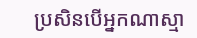ប្រសិនបើអ្នកណាស្មា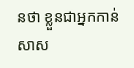នថា ខ្លួនជាអ្នកកាន់សាស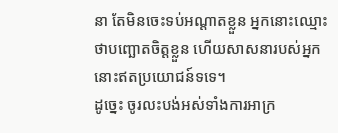នា តែមិនចេះទប់អណ្តាតខ្លួន អ្នកនោះឈ្មោះថាបញ្ឆោតចិត្តខ្លួន ហើយសាសនារបស់អ្នកនោះឥតប្រយោជន៍ទទេ។
ដូច្នេះ ចូរលះបង់អស់ទាំងការអាក្រ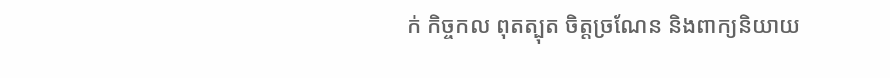ក់ កិច្ចកល ពុតត្បុត ចិត្តច្រណែន និងពាក្យនិយាយ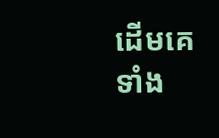ដើមគេទាំង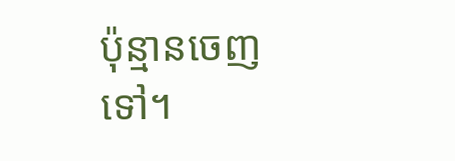ប៉ុន្មានចេញទៅ។